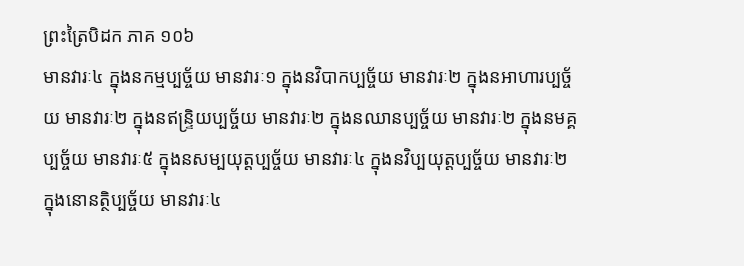ព្រះត្រៃបិដក ភាគ ១០៦
មានវារៈ៤ ក្នុងនកម្មប្បច្ច័យ មានវារៈ១ ក្នុងនវិបាកប្បច្ច័យ មានវារៈ២ ក្នុងនអាហារប្បច្ច័យ មានវារៈ២ ក្នុងនឥន្រ្ទិយប្បច្ច័យ មានវារៈ២ ក្នុងនឈានប្បច្ច័យ មានវារៈ២ ក្នុងនមគ្គប្បច្ច័យ មានវារៈ៥ ក្នុងនសម្បយុត្តប្បច្ច័យ មានវារៈ៤ ក្នុងនវិប្បយុត្តប្បច្ច័យ មានវារៈ២ ក្នុងនោនត្ថិប្បច្ច័យ មានវារៈ៤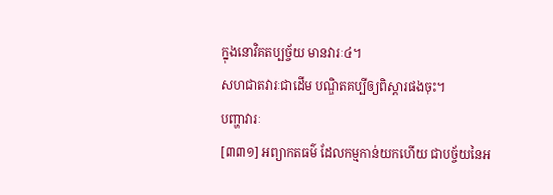ក្នុងនោវិគតប្បច្ច័យ មានវារៈ៤។
សហជាតវារៈជាដើម បណ្ឌិតគប្បីឲ្យពិស្តារផងចុះ។
បញ្ហាវារៈ
[៣៣១] អព្យាកតធម៌ ដែលកម្មកាន់យកហើយ ជាបច្ច័យនៃអ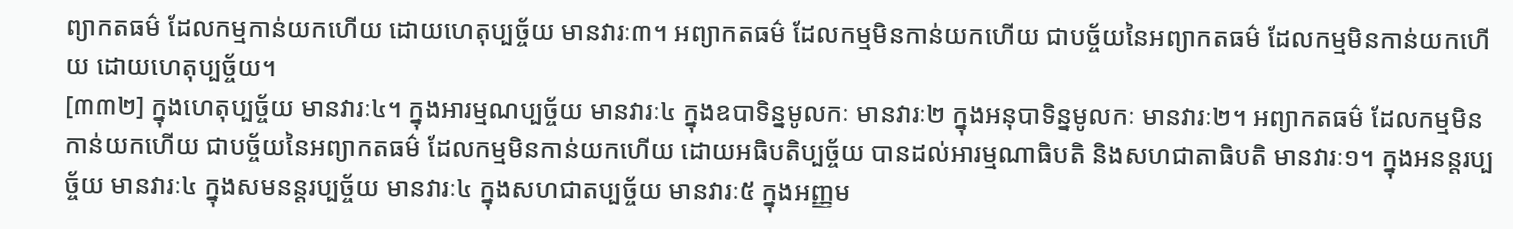ព្យាកតធម៌ ដែលកម្មកាន់យកហើយ ដោយហេតុប្បច្ច័យ មានវារៈ៣។ អព្យាកតធម៌ ដែលកម្មមិនកាន់យកហើយ ជាបច្ច័យនៃអព្យាកតធម៌ ដែលកម្មមិនកាន់យកហើយ ដោយហេតុប្បច្ច័យ។
[៣៣២] ក្នុងហេតុប្បច្ច័យ មានវារៈ៤។ ក្នុងអារម្មណប្បច្ច័យ មានវារៈ៤ ក្នុងឧបាទិន្នមូលកៈ មានវារៈ២ ក្នុងអនុបាទិន្នមូលកៈ មានវារៈ២។ អព្យាកតធម៌ ដែលកម្មមិនកាន់យកហើយ ជាបច្ច័យនៃអព្យាកតធម៌ ដែលកម្មមិនកាន់យកហើយ ដោយអធិបតិប្បច្ច័យ បានដល់អារម្មណាធិបតិ និងសហជាតាធិបតិ មានវារៈ១។ ក្នុងអនន្តរប្បច្ច័យ មានវារៈ៤ ក្នុងសមនន្តរប្បច្ច័យ មានវារៈ៤ ក្នុងសហជាតប្បច្ច័យ មានវារៈ៥ ក្នុងអញ្ញម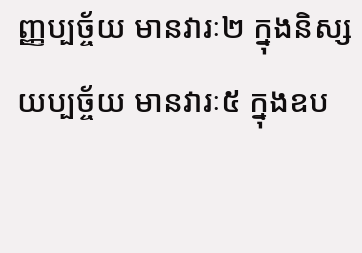ញ្ញប្បច្ច័យ មានវារៈ២ ក្នុងនិស្សយប្បច្ច័យ មានវារៈ៥ ក្នុងឧប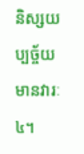និស្សយប្បច្ច័យ មានវារៈ៤។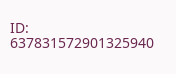ID: 637831572901325940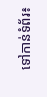ទៅកាន់ទំព័រ៖